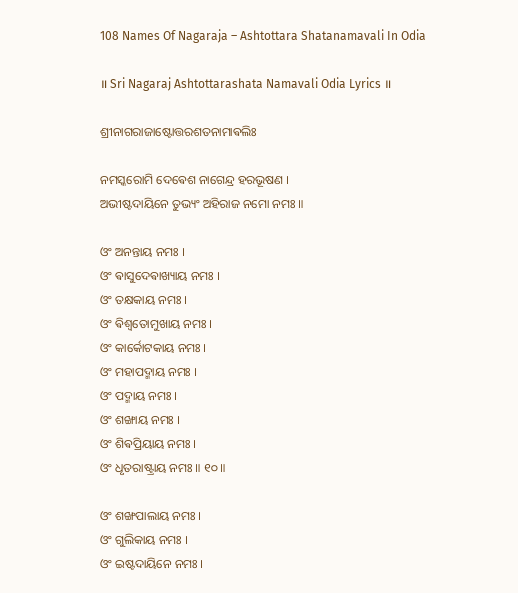108 Names Of Nagaraja – Ashtottara Shatanamavali In Odia

॥ Sri Nagaraj Ashtottarashata Namavali Odia Lyrics ॥

ଶ୍ରୀନାଗରାଜାଷ୍ଟୋତ୍ତରଶତନାମାଵଲିଃ

ନମସ୍କରୋମି ଦେଵେଶ ନାଗେନ୍ଦ୍ର ହରଭୂଷଣ ।
ଅଭୀଷ୍ଟଦାୟିନେ ତୁଭ୍ୟଂ ଅହିରାଜ ନମୋ ନମଃ ॥

ଓଂ ଅନନ୍ତାୟ ନମଃ ।
ଓଂ ଵାସୁଦେଵାଖ୍ୟାୟ ନମଃ ।
ଓଂ ତକ୍ଷକାୟ ନମଃ ।
ଓଂ ଵିଶ୍ଵତୋମୁଖାୟ ନମଃ ।
ଓଂ କାର୍କୋଟକାୟ ନମଃ ।
ଓଂ ମହାପଦ୍ମାୟ ନମଃ ।
ଓଂ ପଦ୍ମାୟ ନମଃ ।
ଓଂ ଶଙ୍ଖାୟ ନମଃ ।
ଓଂ ଶିଵପ୍ରିୟାୟ ନମଃ ।
ଓଂ ଧୃତରାଷ୍ଟ୍ରାୟ ନମଃ ॥ ୧୦ ॥

ଓଂ ଶଙ୍ଖପାଲାୟ ନମଃ ।
ଓଂ ଗୁଲିକାୟ ନମଃ ।
ଓଂ ଇଷ୍ଟଦାୟିନେ ନମଃ ।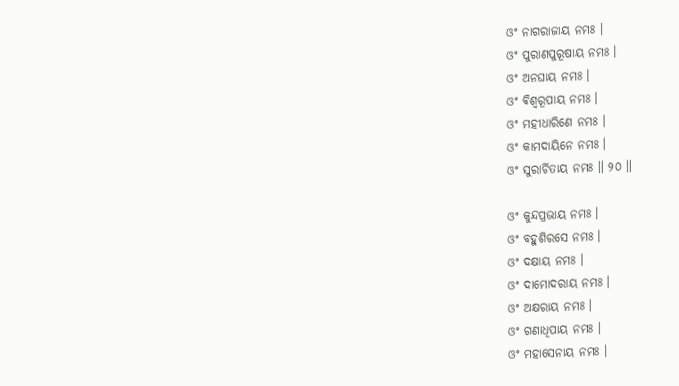ଓଂ ନାଗରାଜାୟ ନମଃ ।
ଓଂ ପୁରାଣପୁରୂଷାୟ ନମଃ ।
ଓଂ ଅନଘାୟ ନମଃ ।
ଓଂ ଵିଶ୍ଵରୂପାୟ ନମଃ ।
ଓଂ ମହୀଧାରିଣେ ନମଃ ।
ଓଂ କାମଦାୟିନେ ନମଃ ।
ଓଂ ସୁରାର୍ଚିତାୟ ନମଃ ॥ ୨୦ ॥

ଓଂ କୁନ୍ଦପ୍ରଭାୟ ନମଃ ।
ଓଂ ବହୁଶିରସେ ନମଃ ।
ଓଂ ଦକ୍ଷାୟ ନମଃ ।
ଓଂ ଦାମୋଦରାୟ ନମଃ ।
ଓଂ ଅକ୍ଷରାୟ ନମଃ ।
ଓଂ ଗଣାଧିପାୟ ନମଃ ।
ଓଂ ମହାସେନାୟ ନମଃ ।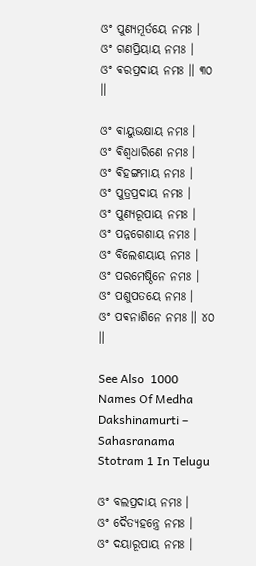ଓଂ ପୁଣ୍ୟମୂର୍ତୟେ ନମଃ ।
ଓଂ ଗଣପ୍ରିୟାୟ ନମଃ ।
ଓଂ ଵରପ୍ରଦାୟ ନମଃ ॥ ୩୦ ॥

ଓଂ ଵାୟୁଭକ୍ଷାୟ ନମଃ ।
ଓଂ ଵିଶ୍ଵଧାରିଣେ ନମଃ ।
ଓଂ ଵିହଙ୍ଗମାୟ ନମଃ ।
ଓଂ ପୁତ୍ରପ୍ରଦାୟ ନମଃ ।
ଓଂ ପୁଣ୍ୟରୂପାୟ ନମଃ ।
ଓଂ ପନ୍ନଗେଶାୟ ନମଃ ।
ଓଂ ବିଲେଶୟାୟ ନମଃ ।
ଓଂ ପରମେଷ୍ଠିନେ ନମଃ ।
ଓଂ ପଶୁପତୟେ ନମଃ ।
ଓଂ ପଵନାଶିନେ ନମଃ ॥ ୪୦ ॥

See Also  1000 Names Of Medha Dakshinamurti – Sahasranama Stotram 1 In Telugu

ଓଂ ବଲପ୍ରଦାୟ ନମଃ ।
ଓଂ ଦୈତ୍ୟହନ୍ତ୍ରେ ନମଃ ।
ଓଂ ଦୟାରୂପାୟ ନମଃ ।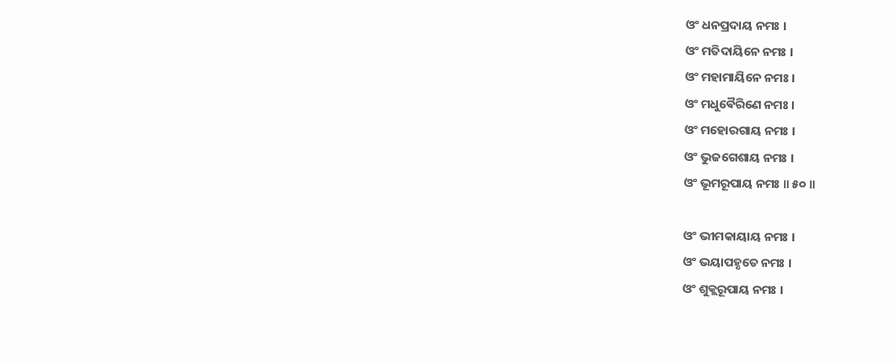ଓଂ ଧନପ୍ରଦାୟ ନମଃ ।
ଓଂ ମତିଦାୟିନେ ନମଃ ।
ଓଂ ମହାମାୟିନେ ନମଃ ।
ଓଂ ମଧୁଵୈରିଣେ ନମଃ ।
ଓଂ ମହୋରଗାୟ ନମଃ ।
ଓଂ ଭୁଜଗେଶାୟ ନମଃ ।
ଓଂ ଭୂମରୂପାୟ ନମଃ ॥ ୫୦ ॥

ଓଂ ଭୀମକାୟାୟ ନମଃ ।
ଓଂ ଭୟାପହୃତେ ନମଃ ।
ଓଂ ଶୁକ୍ଲରୂପାୟ ନମଃ ।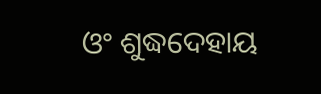ଓଂ ଶୁଦ୍ଧଦେହାୟ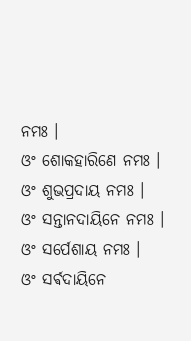ନମଃ ।
ଓଂ ଶୋକହାରିଣେ ନମଃ ।
ଓଂ ଶୁଭପ୍ରଦାୟ ନମଃ ।
ଓଂ ସନ୍ତାନଦାୟିନେ ନମଃ ।
ଓଂ ସର୍ପେଶାୟ ନମଃ ।
ଓଂ ସର୍ଵଦାୟିନେ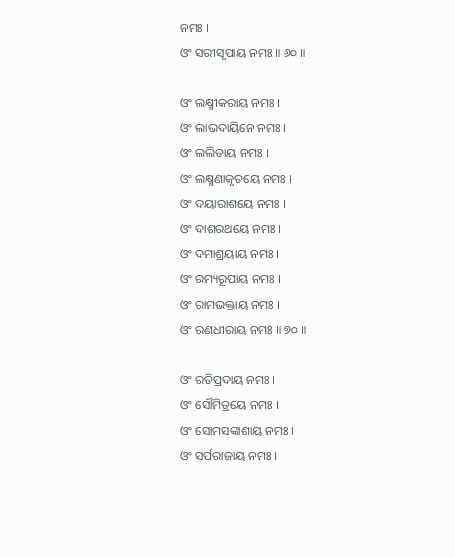ନମଃ ।
ଓଂ ସରୀସୃପାୟ ନମଃ ॥ ୬୦ ॥

ଓଂ ଲକ୍ଷ୍ମୀକରାୟ ନମଃ ।
ଓଂ ଲାଭଦାୟିନେ ନମଃ ।
ଓଂ ଲଲିତାୟ ନମଃ ।
ଓଂ ଲକ୍ଷ୍ମଣାକୃତୟେ ନମଃ ।
ଓଂ ଦୟାରାଶୟେ ନମଃ ।
ଓଂ ଦାଶରଥୟେ ନମଃ ।
ଓଂ ଦମାଶ୍ରୟାୟ ନମଃ ।
ଓଂ ରମ୍ୟରୂପାୟ ନମଃ ।
ଓଂ ରାମଭକ୍ତାୟ ନମଃ ।
ଓଂ ରଣଧୀରାୟ ନମଃ ॥ ୭୦ ॥

ଓଂ ରତିପ୍ରଦାୟ ନମଃ ।
ଓଂ ସୌମିତ୍ରୟେ ନମଃ ।
ଓଂ ସୋମସଙ୍କାଶାୟ ନମଃ ।
ଓଂ ସର୍ପରାଜାୟ ନମଃ ।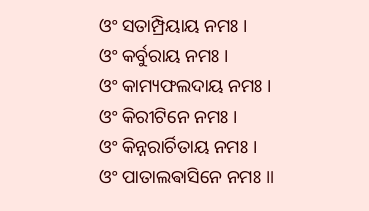ଓଂ ସତାମ୍ପ୍ରିୟାୟ ନମଃ ।
ଓଂ କର୍ବୁରାୟ ନମଃ ।
ଓଂ କାମ୍ୟଫଲଦାୟ ନମଃ ।
ଓଂ କିରୀଟିନେ ନମଃ ।
ଓଂ କିନ୍ନରାର୍ଚିତାୟ ନମଃ ।
ଓଂ ପାତାଲଵାସିନେ ନମଃ ॥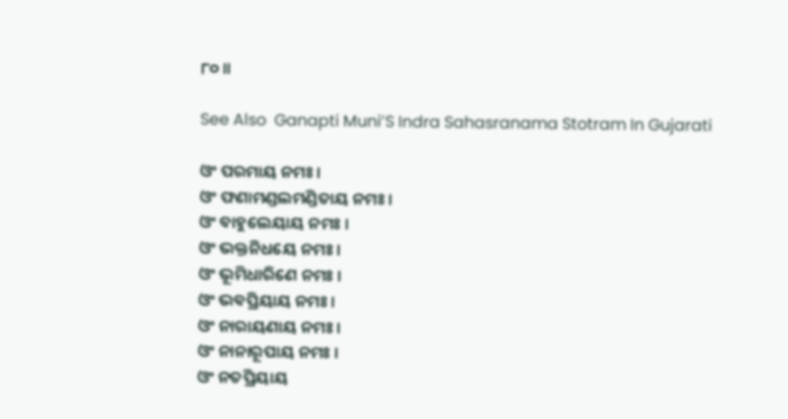୮୦ ॥

See Also  Ganapti Muni’S Indra Sahasranama Stotram In Gujarati

ଓଂ ପରମାୟ ନମଃ ।
ଓଂ ଫଣାମଣ୍ଡଲମଣ୍ଡିତାୟ ନମଃ ।
ଓଂ ବାହୁଲେୟାୟ ନମଃ ।
ଓଂ ଭକ୍ତନିଧୟେ ନମଃ ।
ଓଂ ଭୂମିଧାରିଣେ ନମଃ ।
ଓଂ ଭଵପ୍ରିୟାୟ ନମଃ ।
ଓଂ ନାରାୟଣାୟ ନମଃ ।
ଓଂ ନାନାରୂପାୟ ନମଃ ।
ଓଂ ନତପ୍ରିୟାୟ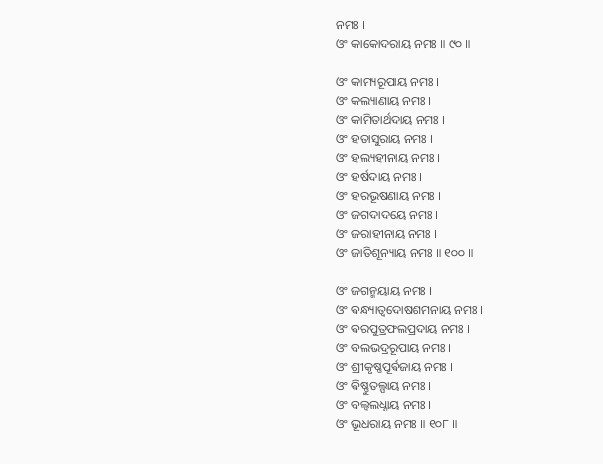ନମଃ ।
ଓଂ କାକୋଦରାୟ ନମଃ ॥ ୯୦ ॥

ଓଂ କାମ୍ୟରୂପାୟ ନମଃ ।
ଓଂ କଲ୍ୟାଣାୟ ନମଃ ।
ଓଂ କାମିତାର୍ଥଦାୟ ନମଃ ।
ଓଂ ହତାସୁରାୟ ନମଃ ।
ଓଂ ହଲ୍ୟହୀନାୟ ନମଃ ।
ଓଂ ହର୍ଷଦାୟ ନମଃ ।
ଓଂ ହରଭୂଷଣାୟ ନମଃ ।
ଓଂ ଜଗଦାଦୟେ ନମଃ ।
ଓଂ ଜରାହୀନାୟ ନମଃ ।
ଓଂ ଜାତିଶୂନ୍ୟାୟ ନମଃ ॥ ୧୦୦ ॥

ଓଂ ଜଗନ୍ମୟାୟ ନମଃ ।
ଓଂ ଵନ୍ଧ୍ୟାତ୍ଵଦୋଷଶମନାୟ ନମଃ ।
ଓଂ ଵରପୁତ୍ରଫଲପ୍ରଦାୟ ନମଃ ।
ଓଂ ବଲଭଦ୍ରରୂପାୟ ନମଃ ।
ଓଂ ଶ୍ରୀକୃଷ୍ଣପୂର୍ଵଜାୟ ନମଃ ।
ଓଂ ଵିଷ୍ଣୁତଲ୍ପାୟ ନମଃ ।
ଓଂ ବଲ୍ଵଲଧ୍ନାୟ ନମଃ ।
ଓଂ ଭୂଧରାୟ ନମଃ ॥ ୧୦୮ ॥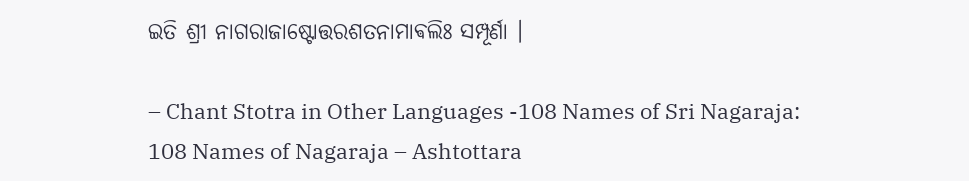ଇତି ଶ୍ରୀ ନାଗରାଜାଷ୍ଟୋତ୍ତରଶତନାମାଵଲିଃ ସମ୍ପୂର୍ଣା ।

– Chant Stotra in Other Languages -108 Names of Sri Nagaraja:
108 Names of Nagaraja – Ashtottara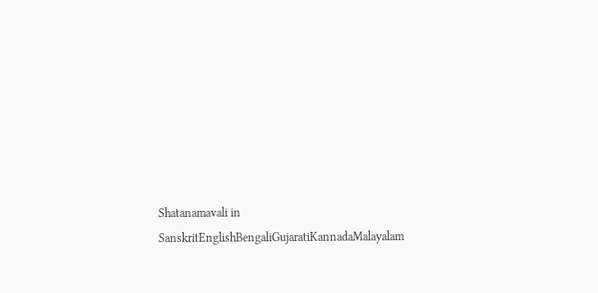Shatanamavali in SanskritEnglishBengaliGujaratiKannadaMalayalam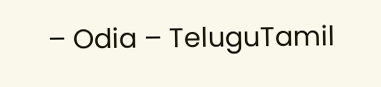– Odia – TeluguTamil